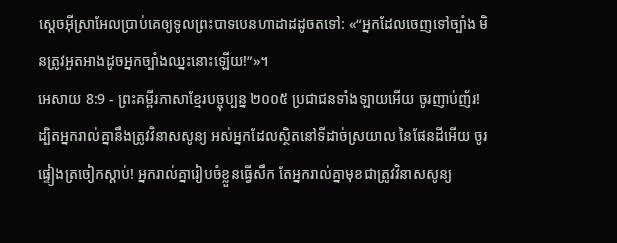ស្ដេចអ៊ីស្រាអែលប្រាប់គេឲ្យទូលព្រះបាទបេនហាដាដដូចតទៅ: «“អ្នកដែលចេញទៅច្បាំង មិនត្រូវអួតអាងដូចអ្នកច្បាំងឈ្នះនោះឡើយ!”»។
អេសាយ 8:9 - ព្រះគម្ពីរភាសាខ្មែរបច្ចុប្បន្ន ២០០៥ ប្រជាជនទាំងឡាយអើយ ចូរញាប់ញ័រ! ដ្បិតអ្នករាល់គ្នានឹងត្រូវវិនាសសូន្យ អស់អ្នកដែលស្ថិតនៅទីដាច់ស្រយាល នៃផែនដីអើយ ចូរផ្ទៀងត្រចៀកស្ដាប់! អ្នករាល់គ្នារៀបចំខ្លួនធ្វើសឹក តែអ្នករាល់គ្នាមុខជាត្រូវវិនាសសូន្យ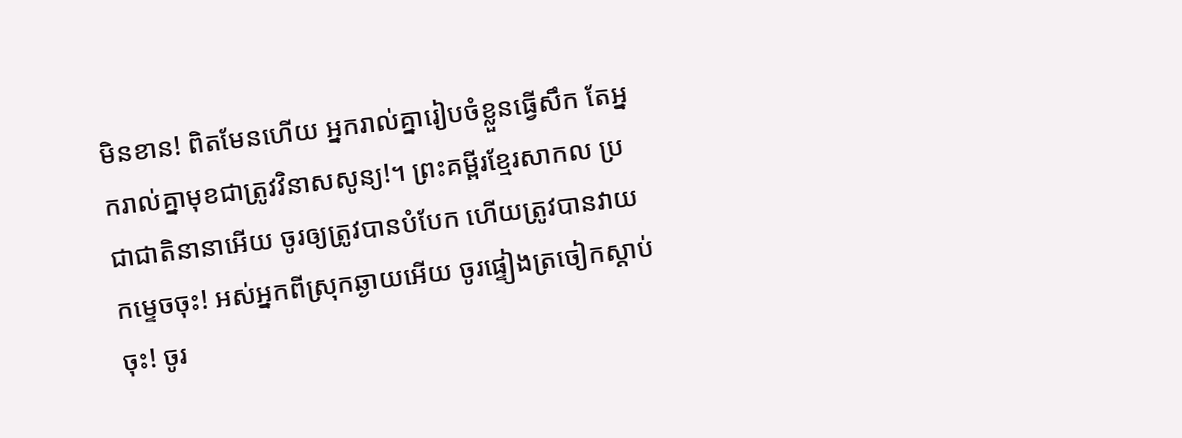មិនខាន! ពិតមែនហើយ អ្នករាល់គ្នារៀបចំខ្លួនធ្វើសឹក តែអ្នករាល់គ្នាមុខជាត្រូវវិនាសសូន្យ!។ ព្រះគម្ពីរខ្មែរសាកល ប្រជាជាតិនានាអើយ ចូរឲ្យត្រូវបានបំបែក ហើយត្រូវបានវាយកម្ទេចចុះ! អស់អ្នកពីស្រុកឆ្ងាយអើយ ចូរផ្ទៀងត្រចៀកស្ដាប់ចុះ! ចូរ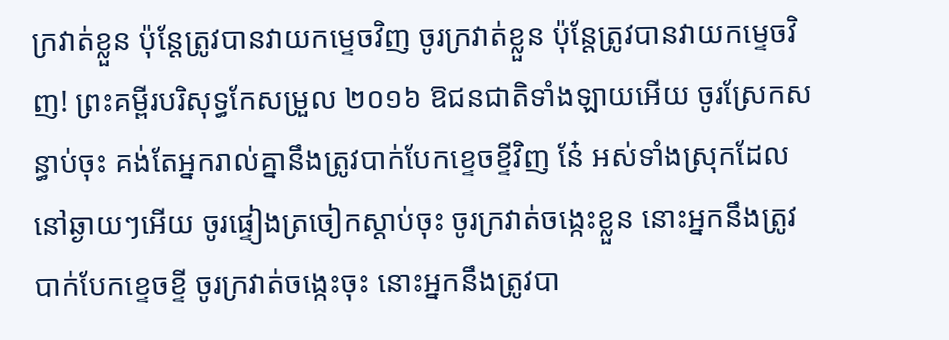ក្រវាត់ខ្លួន ប៉ុន្តែត្រូវបានវាយកម្ទេចវិញ ចូរក្រវាត់ខ្លួន ប៉ុន្តែត្រូវបានវាយកម្ទេចវិញ! ព្រះគម្ពីរបរិសុទ្ធកែសម្រួល ២០១៦ ឱជនជាតិទាំងឡាយអើយ ចូរស្រែកសន្ធាប់ចុះ គង់តែអ្នករាល់គ្នានឹងត្រូវបាក់បែកខ្ទេចខ្ទីវិញ នែ៎ អស់ទាំងស្រុកដែលនៅឆ្ងាយៗអើយ ចូរផ្ទៀងត្រចៀកស្តាប់ចុះ ចូរក្រវាត់ចង្កេះខ្លួន នោះអ្នកនឹងត្រូវបាក់បែកខ្ទេចខ្ទី ចូរក្រវាត់ចង្កេះចុះ នោះអ្នកនឹងត្រូវបា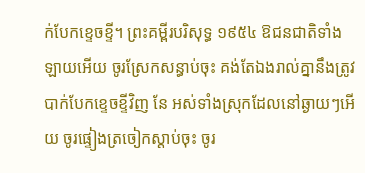ក់បែកខ្ទេចខ្ទី។ ព្រះគម្ពីរបរិសុទ្ធ ១៩៥៤ ឱជនជាតិទាំងឡាយអើយ ចូរស្រែកសន្ធាប់ចុះ គង់តែឯងរាល់គ្នានឹងត្រូវបាក់បែកខ្ទេចខ្ទីវិញ នែ អស់ទាំងស្រុកដែលនៅឆ្ងាយៗអើយ ចូរផ្ទៀងត្រចៀកស្តាប់ចុះ ចូរ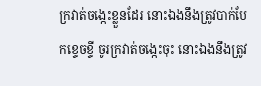ក្រវាត់ចង្កេះខ្លួនដែរ នោះឯងនឹងត្រូវបាក់បែកខ្ទេចខ្ទី ចូរក្រវាត់ចង្កេះចុះ នោះឯងនឹងត្រូវ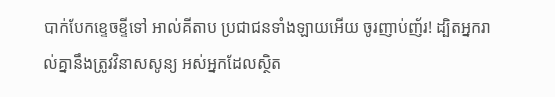បាក់បែកខ្ទេចខ្ទីទៅ អាល់គីតាប ប្រជាជនទាំងឡាយអើយ ចូរញាប់ញ័រ! ដ្បិតអ្នករាល់គ្នានឹងត្រូវវិនាសសូន្យ អស់អ្នកដែលស្ថិត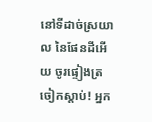នៅទីដាច់ស្រយាល នៃផែនដីអើយ ចូរផ្ទៀងត្រចៀកស្ដាប់! អ្នក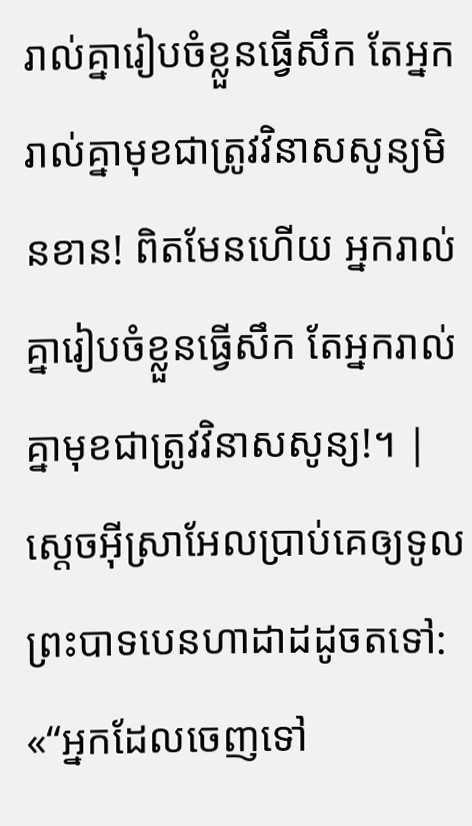រាល់គ្នារៀបចំខ្លួនធ្វើសឹក តែអ្នករាល់គ្នាមុខជាត្រូវវិនាសសូន្យមិនខាន! ពិតមែនហើយ អ្នករាល់គ្នារៀបចំខ្លួនធ្វើសឹក តែអ្នករាល់គ្នាមុខជាត្រូវវិនាសសូន្យ!។ |
ស្ដេចអ៊ីស្រាអែលប្រាប់គេឲ្យទូលព្រះបាទបេនហាដាដដូចតទៅ: «“អ្នកដែលចេញទៅ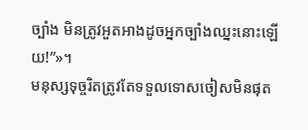ច្បាំង មិនត្រូវអួតអាងដូចអ្នកច្បាំងឈ្នះនោះឡើយ!”»។
មនុស្សទុច្ចរិតត្រូវតែទទួលទោសចៀសមិនផុត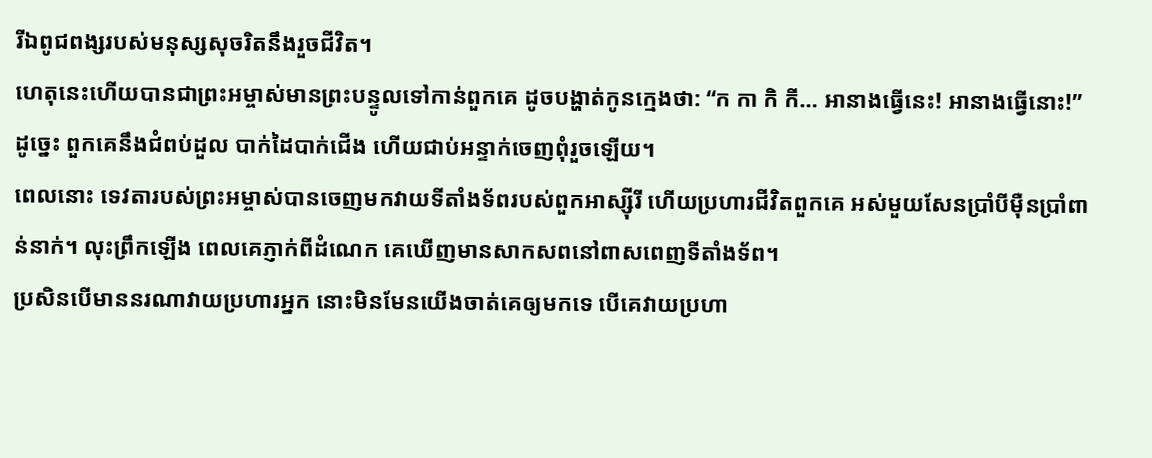រីឯពូជពង្សរបស់មនុស្សសុចរិតនឹងរួចជីវិត។
ហេតុនេះហើយបានជាព្រះអម្ចាស់មានព្រះបន្ទូលទៅកាន់ពួកគេ ដូចបង្ហាត់កូនក្មេងថា: “ក កា កិ កី… អានាងធ្វើនេះ! អានាងធ្វើនោះ!” ដូច្នេះ ពួកគេនឹងជំពប់ដួល បាក់ដៃបាក់ជើង ហើយជាប់អន្ទាក់ចេញពុំរួចឡើយ។
ពេលនោះ ទេវតារបស់ព្រះអម្ចាស់បានចេញមកវាយទីតាំងទ័ពរបស់ពួកអាស្ស៊ីរី ហើយប្រហារជីវិតពួកគេ អស់មួយសែនប្រាំបីម៉ឺនប្រាំពាន់នាក់។ លុះព្រឹកឡើង ពេលគេភ្ញាក់ពីដំណេក គេឃើញមានសាកសពនៅពាសពេញទីតាំងទ័ព។
ប្រសិនបើមាននរណាវាយប្រហារអ្នក នោះមិនមែនយើងចាត់គេឲ្យមកទេ បើគេវាយប្រហា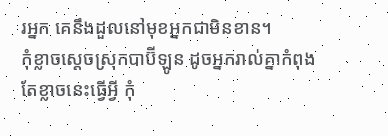រអ្នក គេនឹងដួលនៅមុខអ្នកជាមិនខាន។
កុំខ្លាចស្ដេចស្រុកបាប៊ីឡូន ដូចអ្នករាល់គ្នាកំពុងតែខ្លាចនេះធ្វើអ្វី កុំ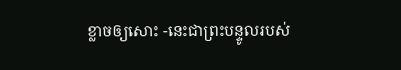ខ្លាចឲ្យសោះ -នេះជាព្រះបន្ទូលរបស់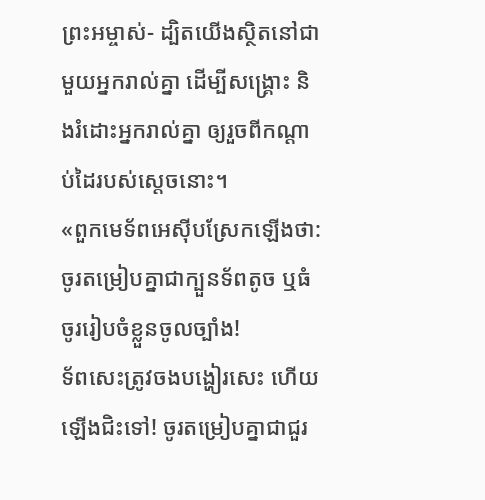ព្រះអម្ចាស់- ដ្បិតយើងស្ថិតនៅជាមួយអ្នករាល់គ្នា ដើម្បីសង្គ្រោះ និងរំដោះអ្នករាល់គ្នា ឲ្យរួចពីកណ្ដាប់ដៃរបស់ស្ដេចនោះ។
«ពួកមេទ័ពអេស៊ីបស្រែកឡើងថា: ចូរតម្រៀបគ្នាជាក្បួនទ័ពតូច ឬធំ ចូររៀបចំខ្លួនចូលច្បាំង!
ទ័ពសេះត្រូវចងបង្ហៀរសេះ ហើយឡើងជិះទៅ! ចូរតម្រៀបគ្នាជាជួរ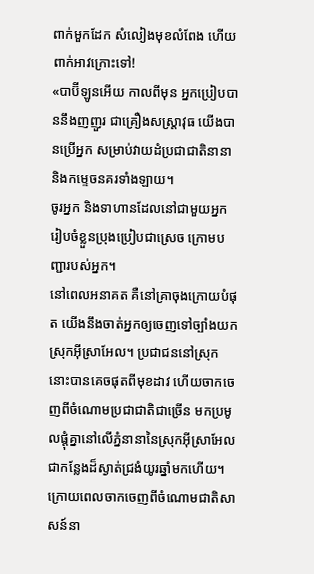ពាក់មួកដែក សំលៀងមុខលំពែង ហើយពាក់អាវក្រោះទៅ!
«បាប៊ីឡូនអើយ កាលពីមុន អ្នកប្រៀបបាននឹងញញួរ ជាគ្រឿងសស្ត្រាវុធ យើងបានប្រើអ្នក សម្រាប់វាយដំប្រជាជាតិនានា និងកម្ទេចនគរទាំងឡាយ។
ចូរអ្នក និងទាហានដែលនៅជាមួយអ្នក រៀបចំខ្លួនប្រុងប្រៀបជាស្រេច ក្រោមបញ្ជារបស់អ្នក។
នៅពេលអនាគត គឺនៅគ្រាចុងក្រោយបំផុត យើងនឹងចាត់អ្នកឲ្យចេញទៅច្បាំងយកស្រុកអ៊ីស្រាអែល។ ប្រជាជននៅស្រុកនោះបានគេចផុតពីមុខដាវ ហើយចាកចេញពីចំណោមប្រជាជាតិជាច្រើន មកប្រមូលផ្ដុំគ្នានៅលើភ្នំនានានៃស្រុកអ៊ីស្រាអែល ជាកន្លែងដ៏ស្ងាត់ជ្រងំយូរឆ្នាំមកហើយ។ ក្រោយពេលចាកចេញពីចំណោមជាតិសាសន៍នា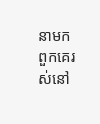នាមក ពួកគេរស់នៅ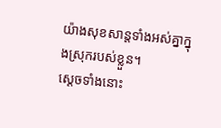យ៉ាងសុខសាន្តទាំងអស់គ្នាក្នុងស្រុករបស់ខ្លួន។
ស្ដេចទាំងនោះ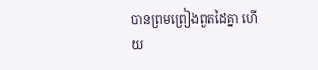បានព្រមព្រៀងពួតដៃគ្នា ហើយ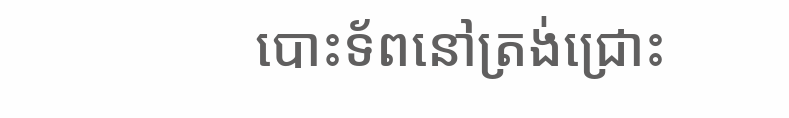បោះទ័ពនៅត្រង់ជ្រោះ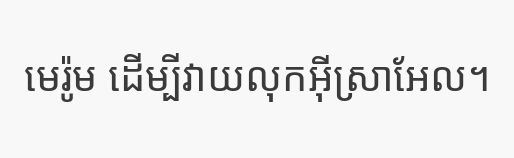មេរ៉ូម ដើម្បីវាយលុកអ៊ីស្រាអែល។